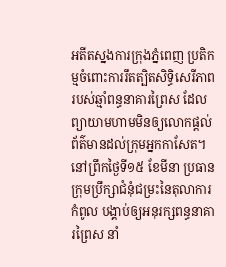អតីតស្នងការក្រុងភ្នំពេញ ប្រតិកម្មចំពោះការរឹតត្បិតសិទ្ធិសេរីភាពរបស់ឆ្មាំពន្ធនាគារព្រៃស ដែលព្យាយាមហាមមិនឲ្យលោកផ្ដល់ព័ត៌មានដល់ក្រុមអ្នកកាសែត។ នៅព្រឹកថ្ងៃទី១៥ ខែមីនា ប្រធានក្រុមប្រឹក្សាជំនុំជម្រះនៃតុលាការកំពូល បង្គាប់ឲ្យអនុរក្សពន្ធនាគារព្រៃស នាំ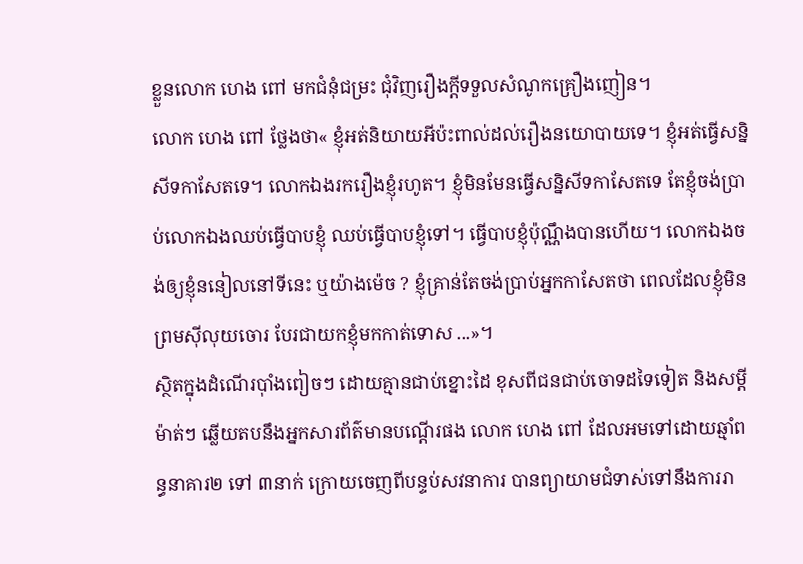ខ្លួនលោក ហេង ពៅ មកជំនុំជម្រះ ជុំវិញរឿងក្ដីទទួលសំណូកគ្រឿងញៀន។
លោក ហេង ពៅ ថ្លែងថា« ខ្ញុំអត់និយាយអីប៉ះពាល់ដល់រឿងនយោបាយទេ។ ខ្ញុំអត់ធ្វើសន្និសីទកាសែតទេ។ លោកឯងរករឿងខ្ញុំរហូត។ ខ្ញុំមិនមែនធ្វើសន្និសីទកាសែតទេ តែខ្ញុំចង់ប្រាប់លោកឯងឈប់ធ្វើបាបខ្ញុំ ឈប់ធ្វើបាបខ្ញុំទៅ។ ធ្វើបាបខ្ញុំប៉ុណ្ណឹងបានហើយ។ លោកឯងចង់ឲ្យខ្ញុំននៀលនៅទីនេះ ឬយ៉ាងម៉េច ? ខ្ញុំគ្រាន់តែចង់ប្រាប់អ្នកកាសែតថា ពេលដែលខ្ញុំមិនព្រមស៊ីលុយចោរ បែរជាយកខ្ញុំមកកាត់ទោស ...»។
ស្ថិតក្នុងដំណើរប៉ាំងពៀចៗ ដោយគ្មានជាប់ខ្នោះដៃ ខុសពីជនជាប់ចោទដទៃទៀត និងសម្ដីម៉ាត់ៗ ឆ្លើយតបនឹងអ្នកសារព័ត៌មានបណ្ដើរផង លោក ហេង ពៅ ដែលអមទៅដោយឆ្មាំពន្ធនាគារ២ ទៅ ៣នាក់ ក្រោយចេញពីបន្ទប់សវនាការ បានព្យាយាមជំទាស់ទៅនឹងការរា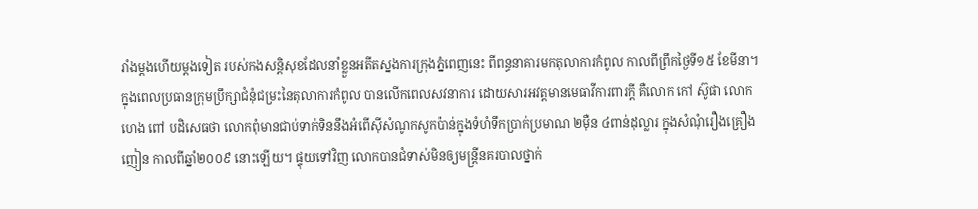រាំងម្ដងហើយម្ដងទៀត របស់កងសន្តិសុខដែលនាំខ្លួនអតីតស្នងការក្រុងភ្នំពេញនេះ ពីពន្ធនាគារមកតុលាការកំពូល កាលពីព្រឹកថ្ងៃទី១៥ ខែមីនា។
ក្នុងពេលប្រធានក្រុមប្រឹក្សាជំនុំជម្រះនៃតុលាការកំពូល បានលើកពេលសវនាការ ដោយសារអវត្តមានមេធាវីការពារក្ដី គឺលោក កៅ ស៊ូផា លោក ហេង ពៅ បដិសេធថា លោកពុំមានជាប់ទាក់ទិននឹងអំពើស៊ីសំណូកសូកប៉ាន់ក្នុងទំហំទឹកប្រាក់ប្រមាណ ២ម៉ឺន ៤ពាន់ដុល្លារ ក្នុងសំណុំរឿងគ្រឿងញៀន កាលពីឆ្នាំ២០០៩ នោះឡើយ។ ផ្ទុយទៅវិញ លោកបានជំទាស់មិនឲ្យមន្ត្រីនគរបាលថ្នាក់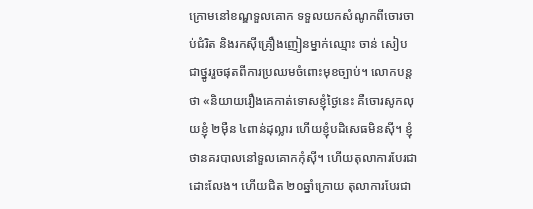ក្រោមនៅខណ្ឌទួលគោក ទទួលយកសំណូកពីចោរចាប់ជំរិត និងរកស៊ីគ្រឿងញៀនម្នាក់ឈ្មោះ ចាន់ សៀប ជាថ្នូររួចផុតពីការប្រឈមចំពោះមុខច្បាប់។ លោកបន្តថា «និយាយរឿងគេកាត់ទោសខ្ញុំថ្ងៃនេះ គឺចោរសូកលុយខ្ញុំ ២ម៉ឺន ៤ពាន់ដុល្លារ ហើយខ្ញុំបដិសេធមិនស៊ី។ ខ្ញុំថានគរបាលនៅទួលគោកកុំស៊ី។ ហើយតុលាការបែរជាដោះលែង។ ហើយជិត ២០ឆ្នាំក្រោយ តុលាការបែរជា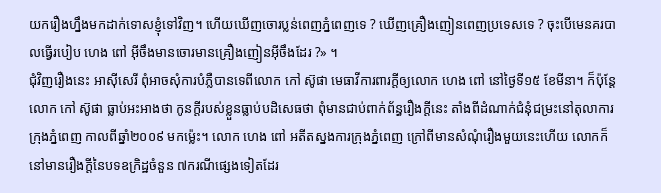យករឿងហ្នឹងមកដាក់ទោសខ្ញុំទៅវិញ។ ហើយឃើញចោរប្លន់ពេញភ្នំពេញទេ ? ឃើញគ្រឿងញៀនពេញប្រទេសទេ ? ចុះបើមេនគរបាលធ្វើរបៀប ហេង ពៅ អ៊ីចឹងមានចោរមានគ្រឿងញៀនអ៊ីចឹងដែរ ?» ។
ជុំវិញរឿងនេះ អាស៊ីសេរី ពុំអាចសុំការបំភ្លឺបានទេពីលោក កៅ ស៊ូផា មេធាវីការពារក្ដីឲ្យលោក ហេង ពៅ នៅថ្ងៃទី១៥ ខែមីនា។ ក៏ប៉ុន្តែលោក កៅ ស៊ូផា ធ្លាប់អះអាងថា កូនក្តីរបស់ខ្លួនធ្លាប់បដិសេធថា ពុំមានជាប់ពាក់ព័ន្ធរឿងក្ដីនេះ តាំងពីដំណាក់ជំនុំជម្រះនៅតុលាការក្រុងភ្នំពេញ កាលពីឆ្នាំ២០០៩ មកម្ល៉េះ។ លោក ហេង ពៅ អតីតស្នងការក្រុងភ្នំពេញ ក្រៅពីមានសំណុំរឿងមួយនេះហើយ លោកក៏នៅមានរឿងក្ដីនៃបទឧក្រិដ្ឋចំនួន ៧ករណីផ្សេងទៀតដែរ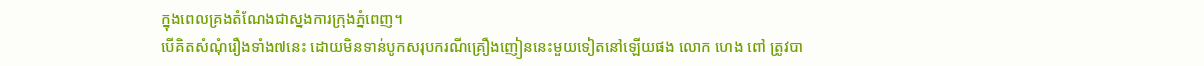ក្នុងពេលគ្រងតំណែងជាស្នងការក្រុងភ្នំពេញ។
បើគិតសំណុំរឿងទាំង៧នេះ ដោយមិនទាន់បូកសរុបករណីគ្រឿងញៀននេះមួយទៀតនៅឡើយផង លោក ហេង ពៅ ត្រូវបា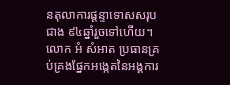នតុលាការផ្ដន្ទាទោសសរុបជាង ៩៤ឆ្នាំរួចទៅហើយ។
លោក អំ សំអាត ប្រធានគ្រប់គ្រងផ្នែកអង្កេតនៃអង្គការ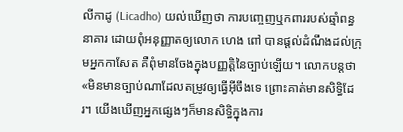លីកាដូ (Licadho) យល់ឃើញថា ការបញ្ចេញឬកពាររបស់ឆ្មាំពន្ធនាគារ ដោយពុំអនុញ្ញាតឲ្យលោក ហេង ពៅ បានផ្ដល់ដំណឹងដល់ក្រុមអ្នកកាសែត គឺពុំមានចែងក្នុងបញ្ញត្តិនៃច្បាប់ឡើយ។ លោកបន្តថា «មិនមានច្បាប់ណាដែលតម្រូវឲ្យធ្វើអ៊ីចឹងទេ ព្រោះគាត់មានសិទ្ធិដែរ។ យើងឃើញអ្នកផ្សេងៗក៏មានសិទ្ធិក្នុងការ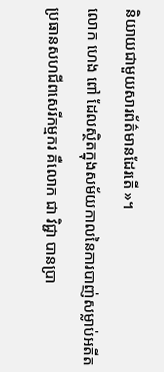និយាយជាមួយសារព័ត៌មានដែរតើ »។
លោក ហេង ពៅ ដែលស្ថិតក្នុងសម័យកាលនៃការបាញ់សម្លាប់អតីតប្រធានសហជីពសេរីកម្មករ គឺលោក ជា វិជ្ជា បានប្រា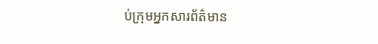ប់ក្រុមអ្នកសារព័ត៌មាន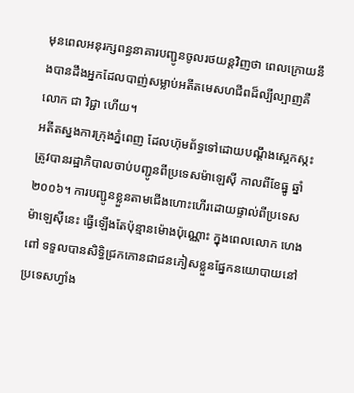មុនពេលអនុរក្សពន្ធនាគារបញ្ជូនចូលរថយន្តវិញថា ពេលក្រោយនឹងបានដឹងអ្នកដែលបាញ់សម្លាប់អតីតមេសហជីពដ៏ល្បីល្បាញគឺលោក ជា វិជ្ជា ហើយ។
អតីតស្នងការក្រុងភ្នំពេញ ដែលហ៊ុមព័ទ្ធទៅដោយបណ្ដឹងស្អេកស្កះ ត្រូវបានរដ្ឋាភិបាលចាប់បញ្ជូនពីប្រទេសម៉ាឡេស៊ី កាលពីខែធ្នូ ឆ្នាំ២០០៦។ ការបញ្ជូនខ្លួនតាមជើងហោះហើរដោយផ្ទាល់ពីប្រទេសម៉ាឡេស៊ីនេះ ធ្វើឡើងតែប៉ុន្មានម៉ោងប៉ុណ្ណោះ ក្នុងពេលលោក ហេង ពៅ ទទួលបានសិទ្ធិជ្រកកោនជាជនភៀសខ្លួនផ្នែកនយោបាយនៅប្រទេសហ្វាំង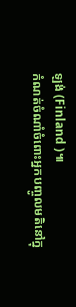ឡង់ (Finland )៕
កំណត់ចំណាំចំពោះអ្នកបញ្ចូលមតិនៅក្នុ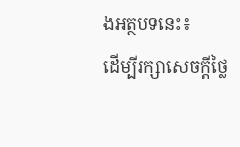ងអត្ថបទនេះ៖
ដើម្បីរក្សាសេចក្ដីថ្លៃ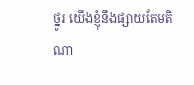ថ្នូរ យើងខ្ញុំនឹងផ្សាយតែមតិណា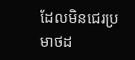ដែលមិនជេរប្រមាថដ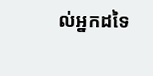ល់អ្នកដទៃ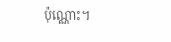ប៉ុណ្ណោះ។